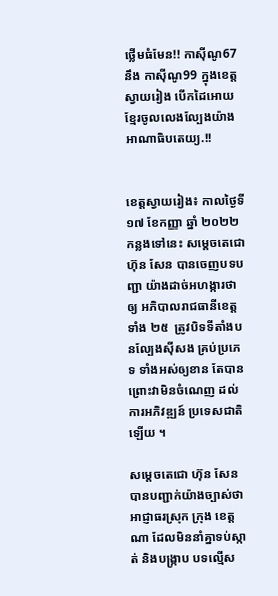ថ្លើមធំមែន!! កាស៊ីណូ67 នឹង កាស៊ីណូ99 ក្នុងខេត្តស្វាយរៀង បើកដៃអោយខ្មែរចូលលេងល្បែងយ៉ាងអាណាធិបតេយ្យ.!!


ខេត្តស្វាយរៀង៖ កាលថ្ងៃទី១៧ ខែកញ្ញា ឆ្នាំ ២០២២ កន្លងទៅនេះ សម្ដេចតេជោ ហ៊ុន សែន បានចេញបទបញ្ជា យ៉ាងដាច់អហង្ការថាឲ្យ អភិបាលរាជធានីខេត្ត ទាំង ២៥  ត្រូវបិទទីតាំងបនល្បែងសុីសង គ្រប់ប្រភេទ ទាំងអស់ឲ្យខាន តែបាន ព្រោះវាមិនចំណេញ ដល់ការអភិវឌ្ឍន៍ ប្រទេសជាតិឡើយ ។

សម្តេចតេជោ ហ៊ុន សែន បានបញ្ជាក់យ៉ាងច្បាស់ថា អាជ្ញាធរស្រុក ក្រុង ខេត្តណា ដែលមិននាំគ្នាទប់ស្កាត់ និងបង្ក្រាប បទល្មើស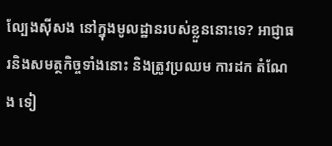ល្បែងស៊ីសង នៅក្នុងមូលដ្ឋានរបស់ខ្លួននោះទេ? អាជ្ញាធរនិងសមត្ថកិច្ចទាំងនោះ និងត្រូវប្រឈម ការដក តំណែង ទៀ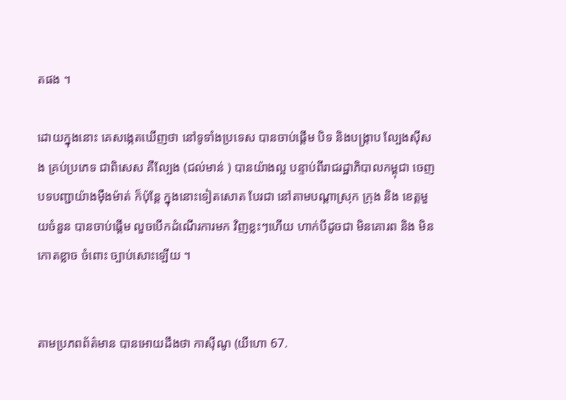តផង ។

ដោយក្នុងនោះ គេសង្កេតឃើញថា នៅទូទាំងប្រទេស បានចាប់ផ្តើម បិទ និងបង្រ្កាប ល្បែងសុីសង គ្រប់ប្រភេទ ជាពិសេស គឺល្បែង (ជល់មាន់ ) បានយ៉ាងល្អ បន្ទាប់ពីរាជរដ្ឋាភិបាលកម្ពុជា ចេញបទបញ្ជាយ៉ាងមុឺងម៉ាត់ ក៏ប៉ុន្តែ ក្នុងនោះទៀតសោត បែរជា នៅតាមបណ្តាស្រុក ក្រុង និង ខេត្តមួយចំនួន បានចាប់ផ្តើម លួចបើកដំណើរការមក វិញខ្លះៗហើយ ហាក់បីដូចជា មិនគោរព និង មិនកោតខ្លាច ចំពោះ ច្បាប់សោះឡើយ ។


តាមប្រភពព័ត៌មាន បានអោយដឹងថា កាសុីណូ (យីហោ 67.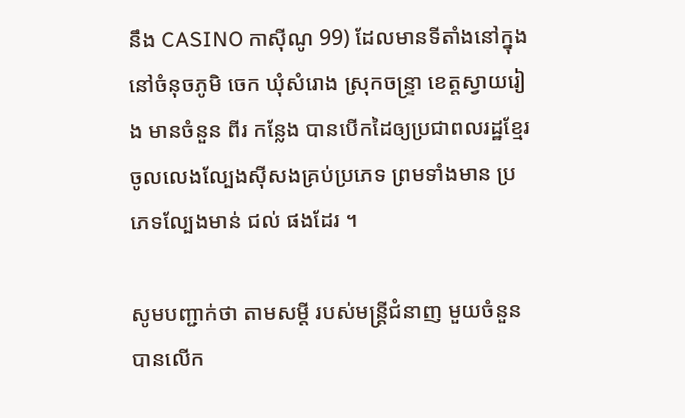នឹង CASINO កាស៊ីណូ 99) ដែលមានទីតាំងនៅក្នុងនៅចំនុចភូមិ ចេក ឃុំសំរោង ស្រុកចន្ទ្រា ខេត្តស្វាយរៀង មានចំនួន ពីរ កន្លែង បានបើកដៃឲ្យប្រជាពលរដ្ឋខ្មែរ ចូលលេងល្បែងស៊ីសងគ្រប់ប្រភេទ ព្រមទាំងមាន ប្រភេទល្បែងមាន់ ជល់ ផងដែរ ។

សូមបញ្ជាក់ថា តាមសម្តី របស់មន្ត្រីជំនាញ មួយចំនួន បានលើក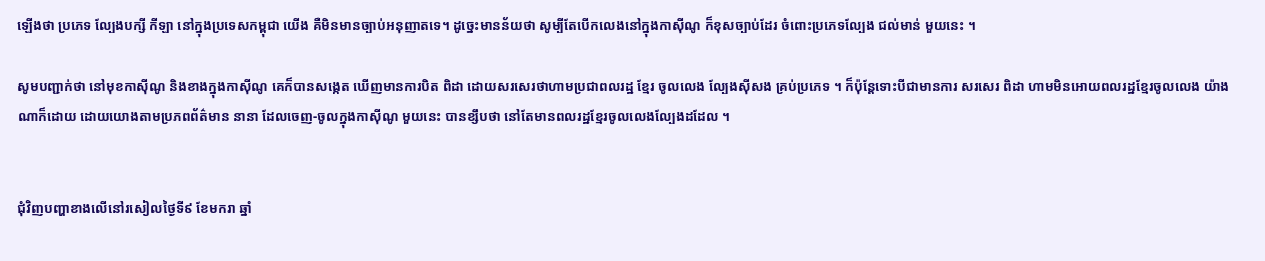ឡើងថា ប្រភេទ ល្បែងបក្សី កីឡា នៅក្នុងប្រទេសកម្ពុជា យើង គឺមិនមានច្បាប់អនុញាតទេ។ ដូច្នេះមានន័យថា សូម្បីតែបើកលេងនៅក្នុងកាសុីណូ ក៏ខុសច្បាប់ដែរ ចំពោះប្រភេទល្បែង ជល់មាន់ មួយនេះ ។

សូមបញ្ជាក់ថា នៅមុខកាសុីណូ និងខាងក្នុងកាសុីណូ គេក៏បានសង្កេត ឃើញមានការបិត ពិដា ដោយសរសេរថាហាមប្រជាពលរដ្ឋ ខ្មែរ ចូលលេង ល្បែងសុីសង គ្រប់ប្រភេទ ។ ក៏ប៉ុន្តែទោះបីជាមានការ សរសេរ ពិដា ហាមមិនអោយពលរដ្ឋខ្មែរចូលលេង យ៉ាងណាក៏ដោយ ដោយយោងតាមប្រភពព័ត៌មាន នានា ដែលចេញ-ចូលក្នុងកាសុីណូ មួយនេះ បានខ្សឹបថា នៅតែមានពលរដ្ឋខ្មែរចូលលេងល្បែងដដែល ។


ជុំវិញបញ្ហាខាងលើនៅរសៀលថ្ងៃទី៩ ខែមករា ឆ្នាំ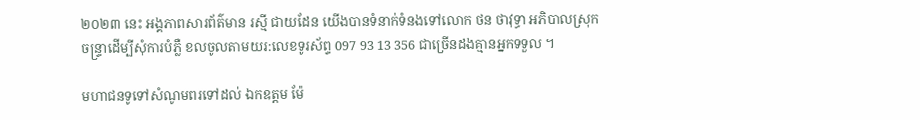២០២៣ នេះ អង្គភាពសារព័ត៌មាន រស្មី ជាយដែន យើងបានទំនាក់ទំនងទៅលោក ថន ថាវុទ្ធា អភិបាលស្រុកចន្ទ្រាដើម្បីសុំការបំភ្លឺ ខលចូលតាមយរ:លេខទូរស័ព្ទ 097 93 13 356 ជាច្រើនដងគ្មានអ្នកទទួល ។

មហាជនទូទៅសំណូមពរទៅដល់ ឯកឧត្តម ម៉ែ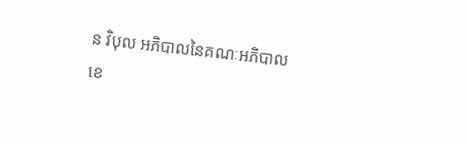ន វិបុល អភិបាលនៃគណៈអភិបាលខេ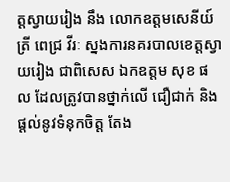ត្តស្វាយរៀង នឹង លោកឧត្តមសេនីយ៍ត្រី ពេជ្រ វីរៈ ស្នងការនគរបាលខេត្តស្វាយរៀង ជាពិសេស ឯកឧត្តម សុខ ផល ដែលត្រូវបានថ្នាក់លើ ជឿជាក់ និង ផ្តល់នូវទំនុកចិត្ត តែង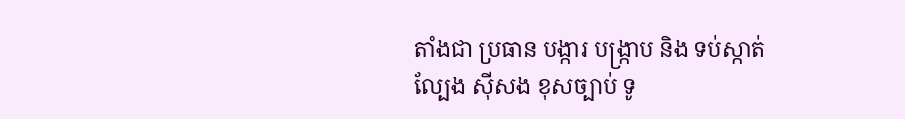តាំងជា ប្រធាន បង្ការ បង្រ្កាប និង ទប់ស្កាត់ ល្បែង ស៊ីសង ខុសច្បាប់ ទូ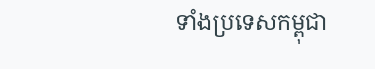ទាំងប្រទេសកម្ពុជា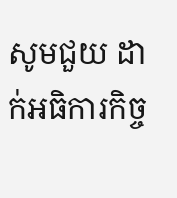សូមជួយ ដាក់អធិការកិច្ច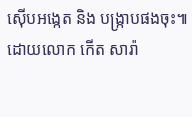ស៊ើបអង្កេត និង បង្ក្រាបផងចុះ៕ ដោយលោក កើត សារ៉ា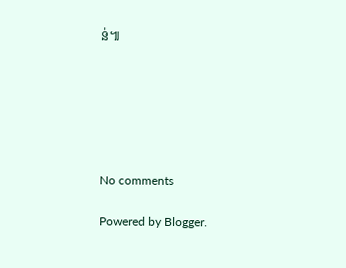ន់៕






No comments

Powered by Blogger.